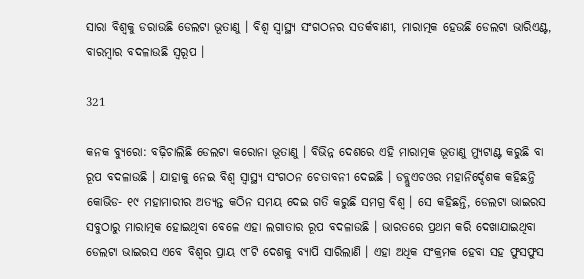ସାରା ବିଶ୍ୱକୁ ଡରାଉଛି ଡେଲଟା ଭୂତାଣୁ । ବିଶ୍ୱ ସ୍ୱାସ୍ଥ୍ୟ ସଂଗଠନର ସତର୍କବାଣୀ, ମାରାତ୍ମକ ହେଉଛି ଡେଲଟା ଭାରିଏଣ୍ଟ, ବାରମ୍ବାର ବଦଳାଉଛି ସ୍ୱରୂପ ।

321

କନକ ବ୍ୟୁରୋ: ବଢ଼ିଚାଲିଛି ଡେଲଟା କରୋନା ଭୂତାଣୁ । ବିଭିନ୍ନ ଦେଶରେ ଏହି ମାରାତ୍ମକ ଭୂତାଣୁ ମ୍ୟୁଟାଣ୍ଟ କରୁଛି ବା ରୂପ ବଦଳାଉଛି । ଯାହାକୁ ନେଇ ବିଶ୍ୱ ସ୍ୱାସ୍ଥ୍ୟ ସଂଗଠନ ଚେତାବନୀ ଦେଇଛି । ଡବ୍ଲୁଏଚଓର ମହାନିର୍ଦ୍ଦେଶକ କହିଛନ୍ତି କୋଭିଡ- ୧୯ ମହାମାରୀର ଅତ୍ୟନ୍ତ କଠିନ ସମୟ ଦେଇ ଗତି କରୁଛି ସମଗ୍ର ବିଶ୍ୱ । ସେ କହିଛନ୍ତି, ଡେଲଟା ଭାଇରସ ସବୁଠାରୁ ମାରାତ୍ମକ ହୋଇଥିବା ବେଳେ ଏହା ଲଗାତାର ରୂପ ବଦଳାଉଛି । ଭାରତରେ ପ୍ରଥମ କରି ଦେଖାଯାଇଥିବା ଡେଲଟା ଭାଇରସ ଏବେ ବିଶ୍ୱର ପ୍ରାୟ ୯୮ଟି ଦେଶକୁ ବ୍ୟାପି ସାରିଲାଣି । ଏହା ଅଧିକ ସଂକ୍ରମକ ହେବା ସହ ଫୁସଫୁସ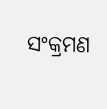ସଂକ୍ରମଣ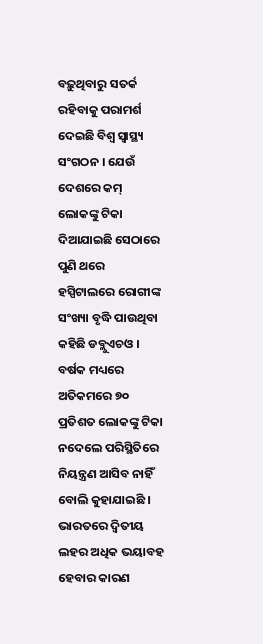ବଢ଼ୁଥିବାରୁ ସତର୍କ ରହିବାକୁ ପରାମର୍ଶ ଦେଇଛି ବିଶ୍ୱ ସ୍ୱାସ୍ଥ୍ୟ ସଂଗଠନ । ଯେଉଁ ଦେଶରେ କମ୍ ଲୋକଙ୍କୁ ଟିକା ଦିଆଯାଇଛି ସେଠାରେ ପୁଣି ଥରେ ହସ୍ପିଟାଲରେ ରୋଗୀଙ୍କ ସଂଖ୍ୟା ବୃଦ୍ଧି ପାଉଥିବା କହିଛି ଡବ୍ଲୁଏଚଓ । ବର୍ଷକ ମଧ୍ୟରେ ଅତିକମରେ ୭୦ ପ୍ରତିଶତ ଲୋକଙ୍କୁ ଟିକା ନଦେଲେ ପରିସ୍ଥିତିରେ ନିୟନ୍ତ୍ରଣ ଆସିବ ନାହିଁ ବୋଲି କୁହାଯାଇଛି । ଭାରତରେ ଦ୍ୱିତୀୟ ଲହର ଅଧିକ ଭୟାବହ ହେବାର କାରଣ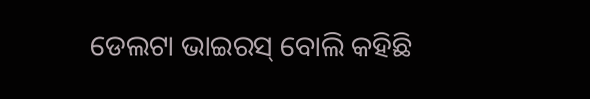ଡେଲଟା ଭାଇରସ୍ ବୋଲି କହିଛି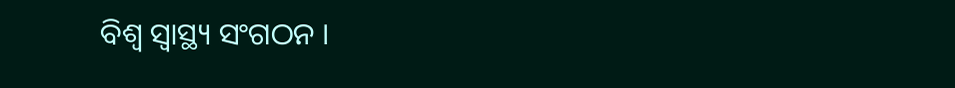ବିଶ୍ୱ ସ୍ୱାସ୍ଥ୍ୟ ସଂଗଠନ ।